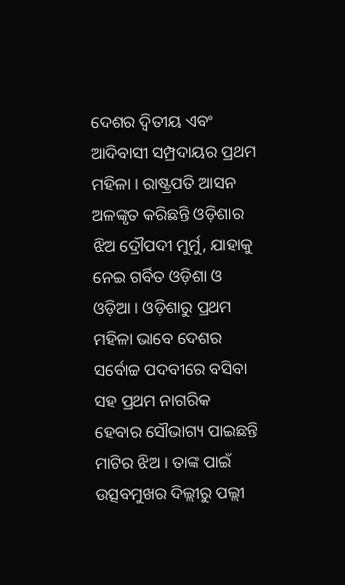ଦେଶର ଦ୍ୱିତୀୟ ଏବଂ ଆଦିବାସୀ ସମ୍ପ୍ରଦାୟର ପ୍ରଥମ ମହିଳା । ରାଷ୍ଟ୍ରପତି ଆସନ ଅଳଙ୍କୃତ କରିଛନ୍ତି ଓଡ଼ିଶାର ଝିଅ ଦ୍ରୌପଦୀ ମୁର୍ମୁ, ଯାହାକୁ ନେଇ ଗର୍ବିତ ଓଡ଼ିଶା ଓ ଓଡ଼ିଆ । ଓଡ଼ିଶାରୁ ପ୍ରଥମ ମହିଳା ଭାବେ ଦେଶର ସର୍ବୋଚ୍ଚ ପଦବୀରେ ବସିବା ସହ ପ୍ରଥମ ନାଗରିକ ହେବାର ସୌଭାଗ୍ୟ ପାଇଛନ୍ତି ମାଟିର ଝିଅ । ତାଙ୍କ ପାଇଁ ଉତ୍ସବମୁଖର ଦିଲ୍ଲୀରୁ ପଲ୍ଲୀ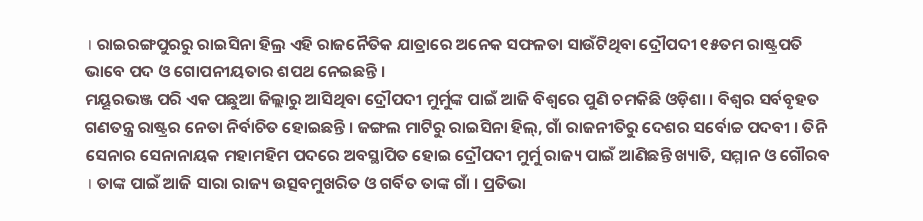। ରାଇରଙ୍ଗପୁରରୁ ରାଇସିନା ହିଲ୍ର ଏହି ରାଜନୈତିକ ଯାତ୍ରାରେ ଅନେକ ସଫଳତା ସାଉଁଟିଥିବା ଦ୍ରୌପଦୀ ୧୫ତମ ରାଷ୍ଟ୍ରପତି ଭାବେ ପଦ ଓ ଗୋପନୀୟତାର ଶପଥ ନେଇଛନ୍ତି ।
ମୟୂରଭଞ୍ଜ ପରି ଏକ ପଛୁଆ ଜିଲ୍ଲାରୁ ଆସିଥିବା ଦ୍ରୌପଦୀ ମୁର୍ମୁଙ୍କ ପାଇଁ ଆଜି ବିଶ୍ୱରେ ପୁଣି ଚମକିଛି ଓଡ଼ିଶା । ବିଶ୍ୱର ସର୍ବବୃହତ ଗଣତନ୍ତ୍ର ରାଷ୍ଟ୍ରର ନେତା ନିର୍ବାଚିତ ହୋଇଛନ୍ତି । ଜଙ୍ଗଲ ମାଟିରୁ ରାଇସିନା ହିଲ୍, ଗାଁ ରାଜନୀତିରୁ ଦେଶର ସର୍ବୋଚ୍ଚ ପଦବୀ । ତିନି ସେନାର ସେନାନାୟକ ମହାମହିମ ପଦରେ ଅବସ୍ଥାପିତ ହୋଇ ଦ୍ରୌପଦୀ ମୁର୍ମୁ ରାଜ୍ୟ ପାଇଁ ଆଣିଛନ୍ତି ଖ୍ୟାତି, ସମ୍ମାନ ଓ ଗୌରବ । ତାଙ୍କ ପାଇଁ ଆଜି ସାରା ରାଜ୍ୟ ଉତ୍ସବମୁଖରିତ ଓ ଗର୍ବିତ ତାଙ୍କ ଗାଁ । ପ୍ରତିଭା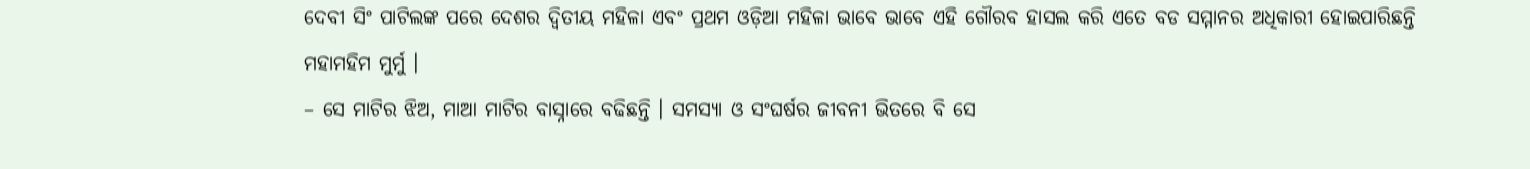ଦେବୀ ସିଂ ପାଟିଲଙ୍କ ପରେ ଦେଶର ଦ୍ୱିତୀୟ ମହିଳା ଏବଂ ପ୍ରଥମ ଓଡ଼ିଆ ମହିଳା ଭାବେ ଭାବେ ଏହି ଗୌରବ ହାସଲ କରି ଏତେ ବଡ ସମ୍ମାନର ଅଧିକାରୀ ହୋଇପାରିଛନ୍ତି ମହାମହିମ ମୁର୍ମୁ ।
– ସେ ମାଟିର ଝିଅ, ମାଆ ମାଟିର ବାସ୍ନାରେ ବଢିଛନ୍ତି । ସମସ୍ୟା ଓ ସଂଘର୍ଷର ଜୀବନୀ ଭିତରେ ବି ସେ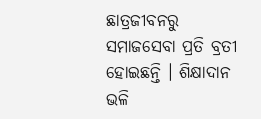ଛାତ୍ରଜୀବନରୁ ସମାଜସେବା ପ୍ରତି ବ୍ରତୀ ହୋଇଛନ୍ତି । ଶିକ୍ଷାଦାନ ଭଳି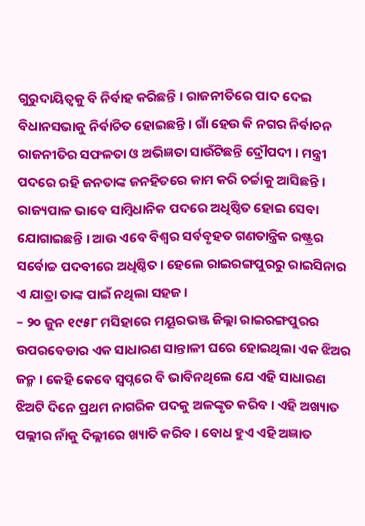ଗୁରୁଦାୟିତ୍ୱକୁ ବି ନିର୍ବାହ କରିଛନ୍ତି । ରାଜନୀତିରେ ପାଦ ଦେଇ ବିଧାନସଭାକୁ ନିର୍ବାଚିତ ହୋଇଛନ୍ତି । ଗାଁ ହେଉ କି ନଗର ନିର୍ବାଚନ ରାଜନୀତିର ସଫଳତା ଓ ଅଭିଜ୍ଞତା ସାଉଁଟିଛନ୍ତି ଦ୍ରୌପଦୀ । ମନ୍ତ୍ରୀ ପଦରେ ରହି ଜନତାଙ୍କ ଜନହିତରେ କାମ କରି ଚର୍ଚ୍ଚାକୁ ଆସିଛନ୍ତି । ରାଜ୍ୟପାଳ ଭାବେ ସାମ୍ବିଧାନିକ ପଦରେ ଅଧିଷ୍ଠିତ ହୋଇ ସେବା ଯୋଗାଇଛନ୍ତି । ଆଉ ଏବେ ବିଶ୍ୱର ସର୍ବବୃହତ ଗଣତାନ୍ତ୍ରିକ ରଷ୍ଟ୍ରର ସର୍ବୋଚ୍ଚ ପଦବୀରେ ଅଧିଷ୍ଠିତ । ହେଲେ ରାଇରଙ୍ଗପୁରରୁ ରାଇସିନାର ଏ ଯାତ୍ରା ତାଙ୍କ ପାଇଁ ନଥିଲା ସହଜ ।
– ୨୦ ଜୁନ ୧୯୫୮ ମସିହାରେ ମୟୂରଭଞ୍ଜ ଜିଲ୍ଲା ରାଇରଙ୍ଗପୁରର ଉପରବେଡାର ଏକ ସାଧାରଣ ସାନ୍ତାଳୀ ଘରେ ହୋଇଥିଲା ଏକ ଝିଅର ଜନ୍ମ । କେହି କେବେ ସ୍ୱପ୍ନରେ ବି ଭାବିନଥିଲେ ଯେ ଏହି ସାଧାରଣ ଝିଅଟି ଦିନେ ପ୍ରଥମ ନାଗରିକ ପଦକୁ ଅଳଙ୍କୃତ କରିବ । ଏହି ଅଖ୍ୟାତ ପଲ୍ଲୀର ନାଁକୁ ଦିଲ୍ଲୀରେ ଖ୍ୟାତି କରିବ । ବୋଧ ହୁଏ ଏହି ଅଜ୍ଞାତ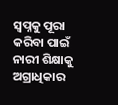ସ୍ୱପ୍ନକୁ ପୂରା କରିବା ପାଇଁ ନାରୀ ଶିକ୍ଷାକୁ ଅଗ୍ରାଧିକାର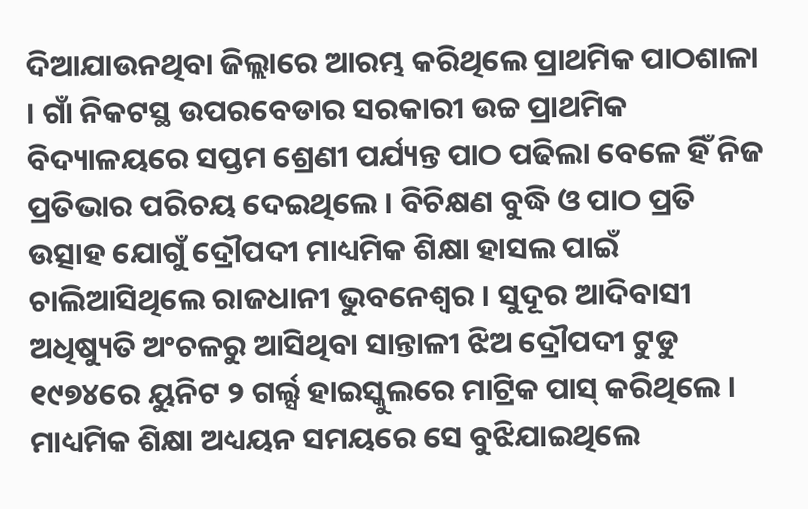ଦିଆଯାଉନଥିବା ଜିଲ୍ଲାରେ ଆରମ୍ଭ କରିଥିଲେ ପ୍ରାଥମିକ ପାଠଶାଳା । ଗାଁ ନିକଟସ୍ଥ ଉପରବେଡାର ସରକାରୀ ଉଚ୍ଚ ପ୍ରାଥମିକ ବିଦ୍ୟାଳୟରେ ସପ୍ତମ ଶ୍ରେଣୀ ପର୍ଯ୍ୟନ୍ତ ପାଠ ପଢିଲା ବେଳେ ହିଁ ନିଜ ପ୍ରତିଭାର ପରିଚୟ ଦେଇଥିଲେ । ବିଚିକ୍ଷଣ ବୁଦ୍ଧି ଓ ପାଠ ପ୍ରତି ଉତ୍ସାହ ଯୋଗୁଁ ଦ୍ରୌପଦୀ ମାଧ୍ୟମିକ ଶିକ୍ଷା ହାସଲ ପାଇଁ ଚାଲିଆସିଥିଲେ ରାଜଧାନୀ ଭୁବନେଶ୍ୱର । ସୁଦୂର ଆଦିବାସୀ ଅଧିଷ୍ୟୁତି ଅଂଚଳରୁ ଆସିଥିବା ସାନ୍ତାଳୀ ଝିଅ ଦ୍ରୌପଦୀ ଟୁଡୁ ୧୯୭୪ରେ ୟୁନିଟ ୨ ଗର୍ଲ୍ସ ହାଇସ୍କୁଲରେ ମାଟ୍ରିକ ପାସ୍ କରିଥିଲେ । ମାଧ୍ୟମିକ ଶିକ୍ଷା ଅଧ୍ୟୟନ ସମୟରେ ସେ ବୁଝିଯାଇଥିଲେ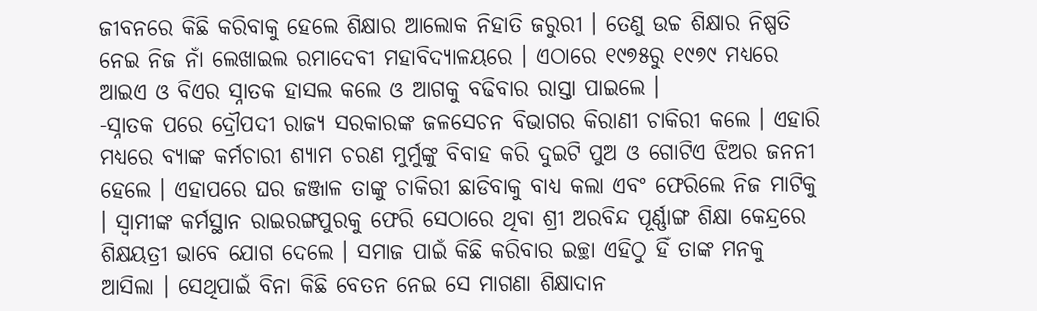ଜୀବନରେ କିଛି କରିବାକୁ ହେଲେ ଶିକ୍ଷାର ଆଲୋକ ନିହାତି ଜରୁରୀ । ତେଣୁ ଉଚ୍ଚ ଶିକ୍ଷାର ନିଷ୍ପତି ନେଇ ନିଜ ନାଁ ଲେଖାଇଲ ରମାଦେବୀ ମହାବିଦ୍ୟାଳୟରେ । ଏଠାରେ ୧୯୭୫ରୁ ୧୯୭୯ ମଧ୍ୟରେ ଆଇଏ ଓ ବିଏର ସ୍ନାତକ ହାସଲ କଲେ ଓ ଆଗକୁ ବଢିବାର ରାସ୍ତା ପାଇଲେ ।
-ସ୍ନାତକ ପରେ ଦ୍ରୌପଦୀ ରାଜ୍ୟ ସରକାରଙ୍କ ଜଳସେଚନ ବିଭାଗର କିରାଣୀ ଚାକିରୀ କଲେ । ଏହାରି ମଧ୍ୟରେ ବ୍ୟାଙ୍କ କର୍ମଚାରୀ ଶ୍ୟାମ ଚରଣ ମୁର୍ମୁଙ୍କୁ ବିବାହ କରି ଦୁଇଟି ପୁଅ ଓ ଗୋଟିଏ ଝିଅର ଜନନୀ ହେଲେ । ଏହାପରେ ଘର ଜଞ୍ଜାଳ ତାଙ୍କୁ ଚାକିରୀ ଛାଡିବାକୁ ବାଧ୍ୟ କଲା ଏବଂ ଫେରିଲେ ନିଜ ମାଟିକୁ । ସ୍ୱାମୀଙ୍କ କର୍ମସ୍ଥାନ ରାଇରଙ୍ଗପୁରକୁ ଫେରି ସେଠାରେ ଥିବା ଶ୍ରୀ ଅରବିନ୍ଦ ପୂର୍ଣ୍ଣାଙ୍ଗ ଶିକ୍ଷା କେନ୍ଦ୍ରରେ ଶିକ୍ଷୟତ୍ରୀ ଭାବେ ଯୋଗ ଦେଲେ । ସମାଜ ପାଇଁ କିଛି କରିବାର ଇଚ୍ଛା ଏହିଠୁ ହିଁ ତାଙ୍କ ମନକୁ ଆସିଲା । ସେଥିପାଇଁ ବିନା କିଛି ବେତନ ନେଇ ସେ ମାଗଣା ଶିକ୍ଷାଦାନ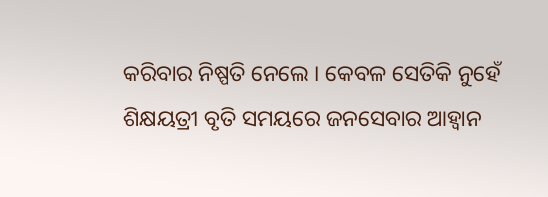କରିବାର ନିଷ୍ପତି ନେଲେ । କେବଳ ସେତିକି ନୁହେଁ ଶିକ୍ଷୟତ୍ରୀ ବୃତି ସମୟରେ ଜନସେବାର ଆହ୍ୱାନ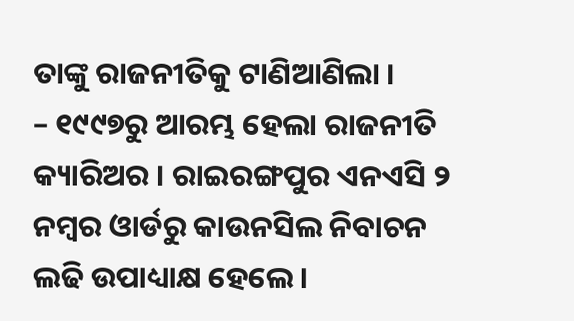ତାଙ୍କୁ ରାଜନୀତିକୁ ଟାଣିଆଣିଲା ।
– ୧୯୯୭ରୁ ଆରମ୍ଭ ହେଲା ରାଜନୀତି କ୍ୟାରିଅର । ରାଇରଙ୍ଗପୁର ଏନଏସି ୨ ନମ୍ବର ଓାର୍ଡରୁ କାଉନସିଲ ନିବାଚନ ଲଢି ଉପାଧ୍ୟାକ୍ଷ ହେଲେ।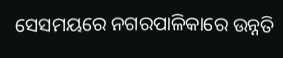ସେସମୟରେ ନଗରପାଳିକାରେ ଉନ୍ନତି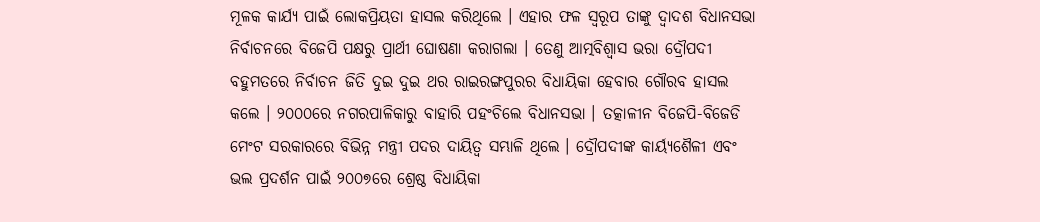ମୂଳକ କାର୍ଯ୍ୟ ପାଇଁ ଲୋକପ୍ରିୟତା ହାସଲ କରିଥିଲେ । ଏହାର ଫଳ ସ୍ୱରୂପ ତାଙ୍କୁ ଦ୍ୱାଦଶ ବିଧାନସଭା ନିର୍ବାଚନରେ ବିଜେପି ପକ୍ଷରୁ ପ୍ରାର୍ଥୀ ଘୋଷଣା କରାଗଲା । ତେଣୁ ଆତ୍ମବିଶ୍ୱାସ ଭରା ଦ୍ରୌପଦୀ ବହୁମତରେ ନିର୍ବାଚନ ଜିତି ଦୁଇ ଦୁଇ ଥର ରାଇରଙ୍ଗପୁରର ବିଧାୟିକା ହେବାର ଗୌରବ ହାସଲ କଲେ । ୨୦୦୦ରେ ନଗରପାଳିକାରୁ ବାହାରି ପହଂଚିଲେ ବିଧାନସଭା । ତତ୍କାଳୀନ ବିଜେପି-ବିଜେଡି ମେଂଟ ସରକାରରେ ବିଭିନ୍ନ ମନ୍ତ୍ରୀ ପଦର ଦାୟିତ୍ୱ ସମ୍ଭାଳି ଥିଲେ । ଦ୍ରୌପଦୀଙ୍କ କାର୍ୟ୍ୟଶୈଳୀ ଏବଂ ଭଲ ପ୍ରଦର୍ଶନ ପାଇଁ ୨୦୦୭ରେ ଶ୍ରେଷ୍ଠ ବିଧାୟିକା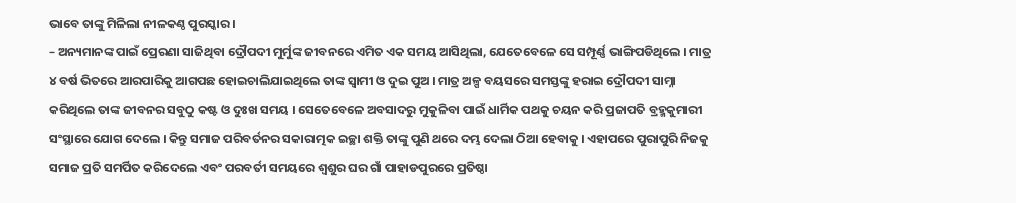ଭାବେ ତାଙ୍କୁ ମିଳିଲା ନୀଳକଣ୍ଠ ପୁରସ୍କାର ।
– ଅନ୍ୟମାନଙ୍କ ପାଇଁ ପ୍ରେରଣା ସାଜିଥିବା ଦ୍ରୌପଦୀ ମୁର୍ମୁଙ୍କ ଜୀବନରେ ଏମିତ ଏକ ସମୟ ଆସିଥିଲା, ଯେତେବେଳେ ସେ ସମ୍ପୂର୍ଣ୍ଣ ଭାଙ୍ଗିପଡିଥିଲେ । ମାତ୍ର ୪ ବର୍ଷ ଭିତରେ ଆରପାରିକୁ ଆଗପଛ ହୋଇଚାଲିଯାଇଥିଲେ ତାଙ୍କ ସ୍ୱାମୀ ଓ ଦୁଇ ପୁଅ । ମାତ୍ର ଅଳ୍ପ ବୟସରେ ସମସ୍ତଙ୍କୁ ହରାଇ ଦ୍ରୌପଦୀ ସାମ୍ନା କରିଥିଲେ ତାଙ୍କ ଜୀବନର ସବୁଠୁ କଷ୍ଟ ଓ ଦୁଃଖ ସମୟ । ସେତେବେଳେ ଅବସାଦରୁ ମୁକୁଳିବା ପାଇଁ ଧାର୍ମିକ ପଥକୁ ଚୟନ କରି ପ୍ରଜାପତି ବ୍ରହ୍ମକୁମାରୀ ସଂସ୍ଥାରେ ଯୋଗ ଦେଲେ । କିନ୍ତୁ ସମାଜ ପରିବର୍ତନର ସକାରାତ୍ମକ ଇଚ୍ଛା ଶକ୍ତି ତାଙ୍କୁ ପୁଣି ଥରେ ଦମ୍ଭ ଦେଲା ଠିଆ ହେବାକୁ । ଏହାପରେ ପୁରାପୁରି ନିଜକୁ ସମାଜ ପ୍ରତି ସମର୍ପିତ କରିଦେଲେ ଏବଂ ପରବର୍ତୀ ସମୟରେ ଶ୍ୱଶୁର ଘର ଗାଁ ପାହାଡପୁରରେ ପ୍ରତିଷ୍ଠା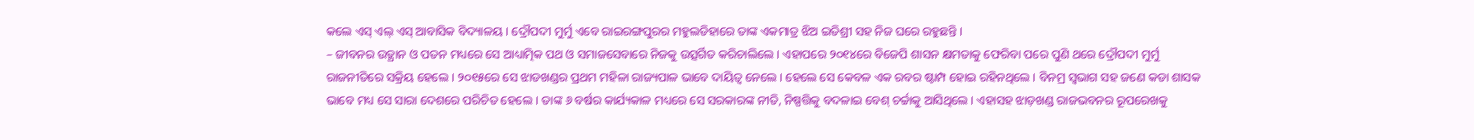କଲେ ଏସ୍ ଏଲ୍ ଏସ୍ ଆବାସିକ ବିଦ୍ୟାଳୟ । ଦ୍ରୌପଦୀ ମୁର୍ମୁ ଏବେ ରାଇରଙ୍ଗପୁରର ମହୁଲଡିହାରେ ତାଙ୍କ ଏକମାତ୍ର ଝିଅ ଇତିଶ୍ରୀ ସହ ନିଜ ଘରେ ରହୁଛନ୍ତି ।
– ଜୀବନର ଉତ୍ଥାନ ଓ ପତନ ମଧ୍ୟରେ ସେ ଆଧ୍ୟାତ୍ମିକ ପଥ ଓ ସମାଜସେବାରେ ନିଜକୁ ଉତ୍ସର୍ଗିତ କରିଚାଲିଲେ । ଏହାପରେ ୨୦୧୪ରେ ବିଜେପି ଶାସନ କ୍ଷମତାକୁ ଫେରିବା ପରେ ପୁଣି ଥରେ ଦ୍ରୌପଦୀ ମୁର୍ମୁ ରାଜନୀତିରେ ସକ୍ରିୟ ହେଲେ । ୨୦୧୫ରେ ସେ ଝାଡଖଣ୍ଡର ପ୍ରଥମ ମହିଳା ରାଜ୍ୟପାଳ ଭାବେ ଦାୟିତ୍ୱ ନେଲେ । ହେଲେ ସେ କେବଳ ଏକ ରବର ଷ୍ଟାମ୍ପ ହୋଇ ରହିନଥିଲେ । ବିନମ୍ର ସ୍ୱଭାଗ ସହ ଜଣେ କଡା ଶାସକ ଭାବେ ମଧ୍ୟ ସେ ସାରା ଦେଶରେ ପରିଚିତ ହେଲେ । ତାଙ୍କ ୬ ବର୍ଷର କାର୍ଯ୍ୟକାଳ ମଧ୍ୟରେ ସେ ସରକାରଙ୍କ ନୀତି, ନିଷ୍ପତ୍ତିକୁ ବଦଳାଇ ବେଶ୍ ଚର୍ଚ୍ଚାକୁ ଆସିଥିଲେ । ଏହାସହ ଝାଡ଼ଖଣ୍ଡ ରାଜଭବନର ରୂପରେଖକୁ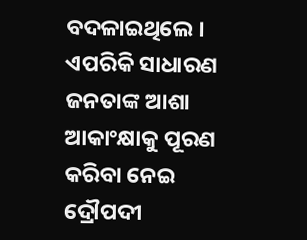ବଦଳାଇଥିଲେ । ଏପରିକି ସାଧାରଣ ଜନତାଙ୍କ ଆଶା ଆକାଂକ୍ଷାକୁ ପୂରଣ କରିବା ନେଇ ଦ୍ରୌପଦୀ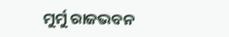ମୁର୍ମୁ ରାଜଭବନ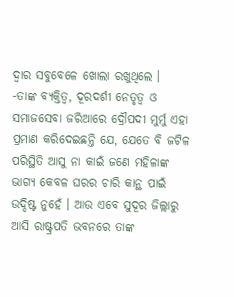ଦ୍ୱାର ସବୁବେଳେ ଖୋଲା ରଖୁଥିଲେ ।
-ତାଙ୍କ ବ୍ୟକ୍ତିତ୍ୱ, ଦୂରଦର୍ଶୀ ନେତୃତ୍ୱ ଓ ସମାଜସେବା ଜରିଆରେ ଦ୍ରୌପଦୀ ମୁର୍ମୁ ଏହା ପ୍ରମାଣ କରିଦେଇଛନ୍ତି ଯେ, ଯେତେ ବି ଜଟିଳ ପରିସ୍ଥିତି ଆସୁ ନା କାଇଁ ଜଣେ ମହିଳାଙ୍କ ଭାଗ୍ୟ କେବଳ ଘରର ଚାରି କାନ୍ଥ ପାଇଁ ଉଦ୍ଦିଷ୍ଟ ନୁହେଁ । ଆଉ ଏବେ ସୁଦୂର ଜିଲ୍ଲାରୁ ଆସି ରାଷ୍ଟ୍ରପତି ଭବନରେ ତାଙ୍କ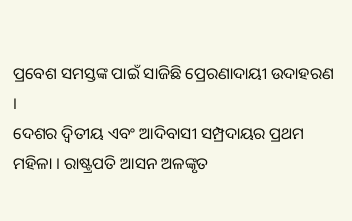ପ୍ରବେଶ ସମସ୍ତଙ୍କ ପାଇଁ ସାଜିଛି ପ୍ରେରଣାଦାୟୀ ଉଦାହରଣ ।
ଦେଶର ଦ୍ୱିତୀୟ ଏବଂ ଆଦିବାସୀ ସମ୍ପ୍ରଦାୟର ପ୍ରଥମ ମହିଳା । ରାଷ୍ଟ୍ରପତି ଆସନ ଅଳଙ୍କୃତ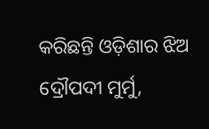କରିଛନ୍ତି ଓଡ଼ିଶାର ଝିଅ ଦ୍ରୌପଦୀ ମୁର୍ମୁ,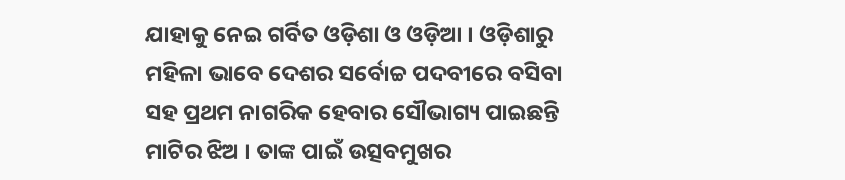ଯାହାକୁ ନେଇ ଗର୍ବିତ ଓଡ଼ିଶା ଓ ଓଡ଼ିଆ । ଓଡ଼ିଶାରୁ ମହିଳା ଭାବେ ଦେଶର ସର୍ବୋଚ୍ଚ ପଦବୀରେ ବସିବା ସହ ପ୍ରଥମ ନାଗରିକ ହେବାର ସୌଭାଗ୍ୟ ପାଇଛନ୍ତି ମାଟିର ଝିଅ । ତାଙ୍କ ପାଇଁ ଉତ୍ସବମୁଖର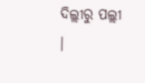ଦିଲ୍ଲୀରୁ ପଲ୍ଲୀ ।